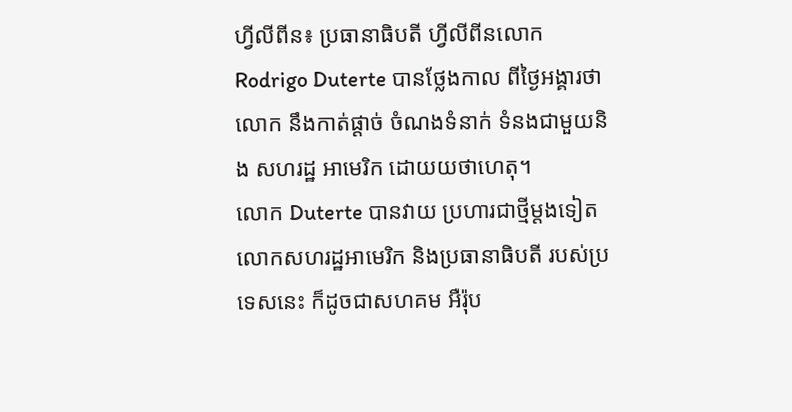ហ្វីលីពីន៖ ប្រធានាធិបតី ហ្វីលីពីនលោក Rodrigo Duterte បានថ្លែងកាល ពីថ្ងៃអង្គារថាលោក នឹងកាត់ផ្តាច់ ចំណងទំនាក់ ទំនងជាមួយនិង សហរដ្ឋ អាមេរិក ដោយយថាហេតុ។
លោក Duterte បានវាយ ប្រហារជាថ្មីម្តងទៀត លោកសហរដ្ឋអាមេរិក និងប្រធានាធិបតី របស់ប្រទេសនេះ ក៏ដូចជាសហគម អឺរ៉ុប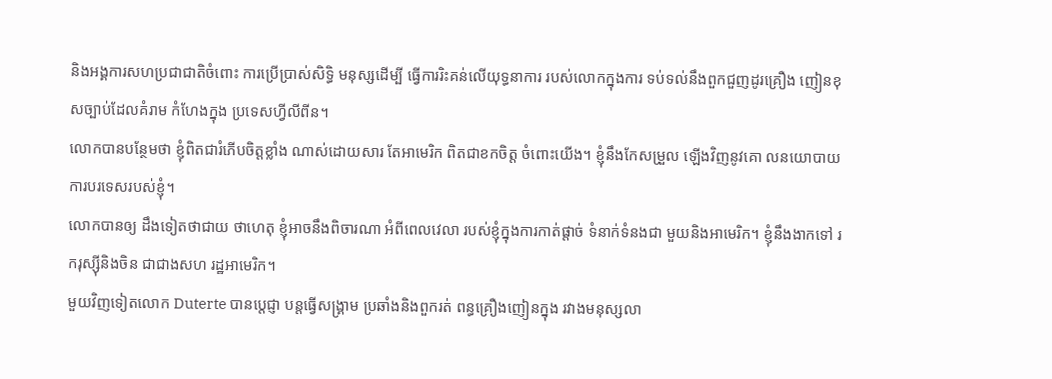និងអង្គការសហប្រជាជាតិចំពោះ ការប្រើប្រាស់សិទ្ធិ មនុស្សដើម្បី ធ្វើការរិះគន់លើយុទ្ធនាការ របស់លោកក្នុងការ ទប់ទល់នឹងពួកជួញដូរគ្រឿង ញៀនខុសច្បាប់ដែលគំរាម កំហែងក្នុង ប្រទេសហ្វីលីពីន។
លោកបានបន្ថែមថា ខ្ញុំពិតជារំភើបចិត្តខ្លាំង ណាស់ដោយសារ តែអាមេរិក ពិតជាខកចិត្ត ចំពោះយើង។ ខ្ញុំនឹងកែសម្រួល ឡើងវិញនូវគោ លនយោបាយ ការបរទេសរបស់ខ្ញុំ។
លោកបានឲ្យ ដឹងទៀតថាជាយ ថាហេតុ ខ្ញុំអាចនឹងពិចារណា អំពីពេលវេលា របស់ខ្ញុំក្នុងការកាត់ផ្តាច់ ទំនាក់ទំនងជា មួយនិងអាមេរិក។ ខ្ញុំនឹងងាកទៅ រករុស្ស៊ីនិងចិន ជាជាងសហ រដ្ឋអាមេរិក។
មួយវិញទៀតលោក Duterte បានប្តេជ្ញា បន្តធ្វើសង្គ្រាម ប្រឆាំងនិងពួករត់ ពន្ធគ្រឿងញៀនក្នុង រវាងមនុស្សលា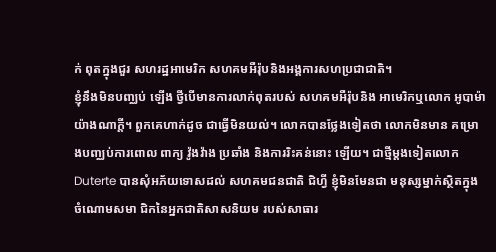ក់ ពុតក្នុងជួរ សហរដ្ឋអាមេរិក សហគមអឺរ៉ុបនិងអង្គការសហប្រជាជាតិ។
ខ្ញុំនឹងមិនបញ្ឈប់ ឡើង ថ្វីបើមានការលាក់ពុតរបស់ សហគមអឺរ៉ុបនិង អាមេរិកឬលោក អូបាម៉ាយ៉ាងណាក្តី។ ពួកគេហាក់ដូច ជាធ្វើមិនយល់។ លោកបានថ្លែងទៀតថា លោកមិនមាន គម្រោងបញ្ឈប់ការពោល ពាក្យ វ៉ូងវ៉ាង ប្រឆាំង និងការរិះគន់នោះ ឡើយ។ ជាថ្មីម្តងទៀតលោក Duterte បានសុំអភ័យទោសដល់ សហគមជនជាតិ ជិហ្វី ខ្ញុំមិនមែនជា មនុស្សម្នាក់ស្ថិតក្នុង ចំណោមសមា ជិកនៃអ្នកជាតិសាសនិយម របស់សាធារ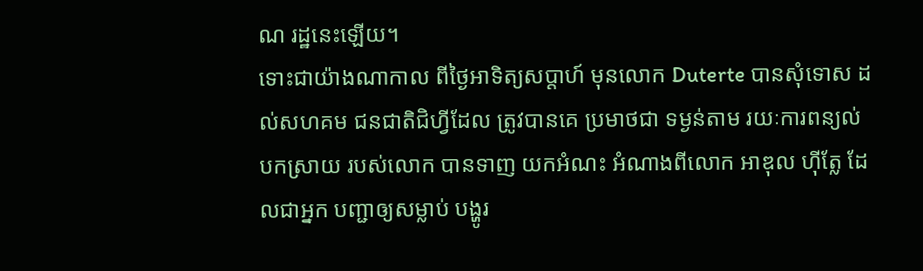ណ រដ្ឋនេះឡើយ។
ទោះជាយ៉ាងណាកាល ពីថ្ងៃអាទិត្យសប្តាហ៍ មុនលោក Duterte បានសុំទោស ដល់សហគម ជនជាតិជិហ្វីដែល ត្រូវបានគេ ប្រមាថជា ទម្ងន់តាម រយៈការពន្យល់បកស្រាយ របស់លោក បានទាញ យកអំណះ អំណាងពីលោក អាឌុល ហ៊ីត្លែ ដែលជាអ្នក បញ្ជាឲ្យសម្លាប់ បង្ហូរ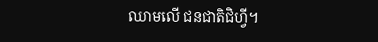ឈាមលើ ជនជាតិជិហ្វី។